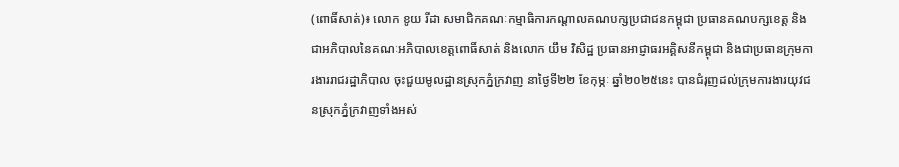(ពោធិ៍សាត់)៖ លោក ខូយ រីដា សមាជិកគណៈកម្មាធិការកណ្តាលគណបក្សប្រជាជនកម្ពុជា ប្រធានគណបក្សខេត្ត និងជាអភិបាលនៃគណៈអភិបាលខេត្តពោធិ៍សាត់ និងលោក យឹម វិសិដ្ឋ ប្រធានអាជ្ញាធរអគ្គិសនីកម្ពុជា និងជាប្រធានក្រុមការងាររាជរដ្ឋាភិបាល ចុះជួយមូលដ្ឋានស្រុកភ្នំក្រវាញ នាថ្ងៃទី២២ ខែកុម្ភៈ ឆ្នាំ២០២៥នេះ បានជំរុញដល់ក្រុមការងារយុវជនស្រុកភ្នំក្រវាញទាំងអស់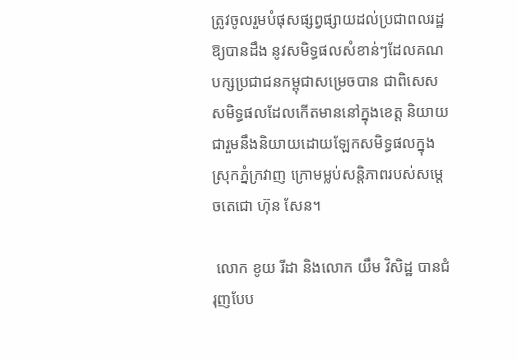ត្រូវចូលរួមបំផុសផ្សព្វផ្សាយដល់ប្រជាពលរដ្ឋ ឱ្យបានដឹង នូវសមិទ្ធផលសំខាន់ៗដែលគណបក្សប្រជាជនកម្ពុជាសម្រេចបាន ជាពិសេសសមិទ្ធផលដែលកើតមាននៅក្នុងខេត្ត និយាយជារួមនឹងនិយាយដោយឡែកសមិទ្ធផលក្នុងស្រុកភ្នំក្រវាញ ក្រោមម្លប់សន្តិភាពរបស់សម្តេចតេជោ ហ៊ុន សែន។

 លោក ខូយ រីដា និងលោក យឹម វិសិដ្ឋ បានជំរុញបែប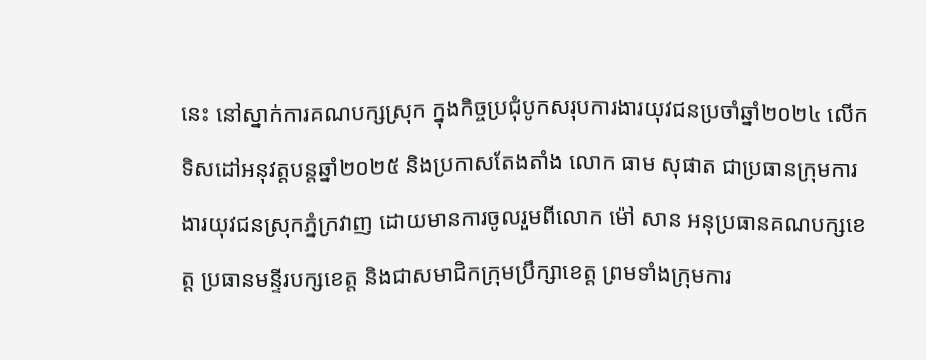នេះ នៅស្នាក់ការគណបក្សស្រុក ក្នុងកិច្ចប្រជុំបូកសរុបការងារយុវជនប្រចាំឆ្នាំ២០២៤ លើកទិសដៅអនុវត្តបន្តឆ្នាំ២០២៥ និងប្រកាសតែងតាំង លោក ធាម សុផាត ជាប្រធានក្រុមការងារយុវជនស្រុកភ្នំក្រវាញ ដោយមានការចូលរួមពីលោក ម៉ៅ សាន អនុប្រធានគណបក្សខេត្ត ប្រធានមន្ទីរបក្សខេត្ត និងជាសមាជិកក្រុមប្រឹក្សាខេត្ត ព្រមទាំងក្រុមការ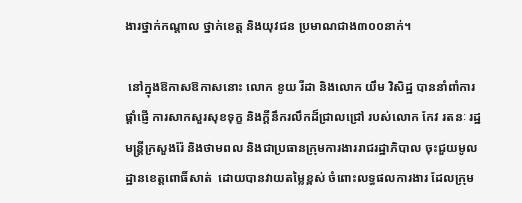ងារថ្នាក់កណ្តាល ថ្នាក់ខេត្ត និងយុវជន ប្រមាណជាង៣០០នាក់។

 នៅក្នុងឱកាសឱកាសនោះ លោក ខូយ រីដា និងលោក យឹម វិសិដ្ឋ បាននាំពាំការផ្តាំផ្ញើ ការសាកសួរសុខទុក្ខ និងក្តីនឹករលឹកដ៏ជ្រាលជ្រៅ របស់លោក កែវ រតនៈ រដ្ឋមន្ត្រីក្រសួងរ៉ែ និងថាមពល និងជាប្រធានក្រុមការងាររាជរដ្ឋាភិបាល ចុះជួយមូលដ្ឋានខេត្តពោធិ៍សាត់  ដោយបានវាយតម្លៃខ្ពស់ ចំពោះលទ្ធផលការងារ ដែលក្រុម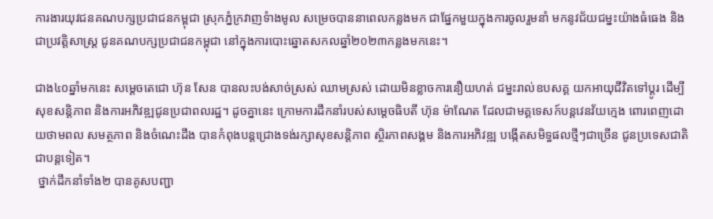ការងារយុវជនគណបក្សប្រជាជនកម្ពុជា ស្រុកភ្នំក្រវាញទំាងមូល សម្រេចបាននាពេលកន្លងមក ជាផ្នែកមួយក្នុងការចូលរួមនាំ មកនូវជ័យជម្នះយ៉ាងធំធេង និងជាប្រវត្តិសាស្រ្ត ជូនគណបក្សប្រជាជនកម្ពុជា នៅក្នុងការបោះឆ្នោតសកលឆ្នាំ២០២៣កន្លងមកនេះ។

ជាង៤០ឆ្នាំមកនេះ សម្តេចតេជោ ហ៊ុន សែន បានលះបង់សាច់ស្រស់ ឈាមស្រស់ ដោយមិនខ្លាចការនឿយហត់ ជម្នះរាល់ឧបសគ្គ យកអាយុជីវិតទៅប្តូរ ដើម្បីសុខសន្តិភាព និងការអភិវឌ្ឍជូនប្រជាពលរដ្ឋ។ ដូចគ្នានេះ ក្រោមការដឹកនាំរបស់សម្តេចធិបតី ហ៊ុន ម៉ាណែត ដែលជាមគ្គទេសក៍បន្តវេនវ័យក្មេង ពោរពេញដោយថាមពល សមត្ថភាព និងចំណេះដឹង បានកំពុងបន្តជ្រោងទង់រក្សាសុខសន្តិភាព ស្ថិរភាពសង្គម និងការអភិវឌ្ឍ បង្កើតសមិទ្ធផលថ្មីៗជាច្រើន ជូនប្រទេសជាតិជាបន្តទៀត។
 ថ្នាក់ដឹកនាំទាំង២ បានគូសបញ្ជា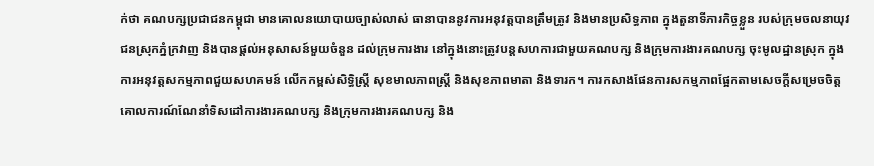ក់ថា គណបក្សប្រជាជនកម្ពុជា មានគោលនយោបាយច្បាស់លាស់ ធានាបាននូវការអនុវត្តបានត្រឹមត្រូវ និងមានប្រសិទ្ធភាព ក្នុងតួនាទីភារកិច្ចខ្លួន របស់ក្រុមចលនាយុវជនស្រុកភ្នំក្រវាញ និងបានផ្តល់អនុសាសន៍មួយចំនួន ដល់ក្រុមការងារ នៅក្នុងនោះត្រូវបន្តសហការជាមួយគណបក្ស និងក្រុមការងារគណបក្ស ចុះមូលដ្ឋានស្រុក ក្នុងការអនុវត្តសកម្មភាពជួយសហគមន៍ លើកកម្ពស់សិទ្ធិស្រ្តី សុខមាលភាពស្រ្តី និងសុខភាពមាតា និងទារក។ ការកសាងផែនការសកម្មភាពផ្អែកតាមសេចក្តីសម្រេចចិត្ត គោលការណ៍ណែនាំទិសដៅការងារគណបក្ស និងក្រុមការងារគណបក្ស និង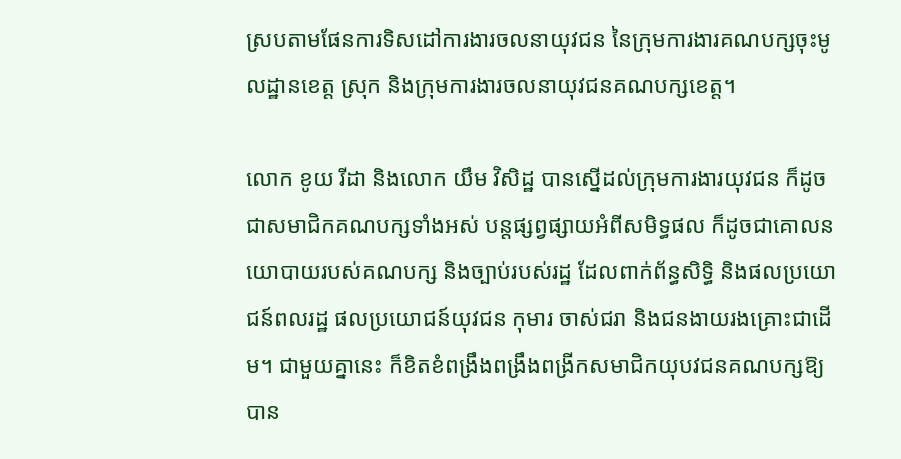ស្របតាមផែនការទិសដៅការងារចលនាយុវជន នៃក្រុមការងារគណបក្សចុះមូលដ្ឋានខេត្ត ស្រុក និងក្រុមការងារចលនាយុវជនគណបក្សខេត្ត។

លោក ខូយ រីដា និងលោក យឹម វិសិដ្ឋ បានស្នើដល់ក្រុមការងារយុវជន ក៏ដូចជាសមាជិកគណបក្សទាំងអស់ បន្តផ្សព្វផ្សាយអំពីសមិទ្ធផល ក៏ដូចជាគោលនយោបាយរបស់គណបក្ស និងច្បាប់របស់រដ្ឋ ដែលពាក់ព័ន្ធសិទ្ធិ និងផលប្រយោជន៍ពលរដ្ឋ ផលប្រយោជន៍យុវជន កុមារ ចាស់ជរា និងជនងាយរងគ្រោះជាដើម។ ជាមួយគ្នានេះ ក៏ខិតខំពង្រឹងពង្រឹងពង្រីកសមាជិកយុបវជនគណបក្សឱ្យបាន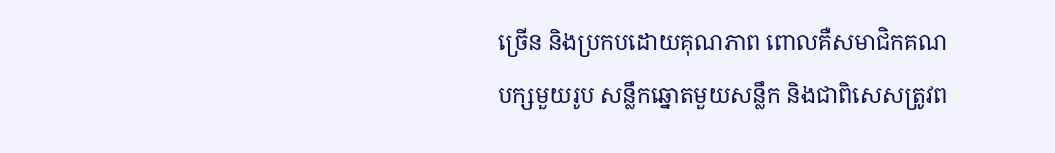ច្រើន និងប្រកបដោយគុណភាព ពោលគឺសមាជិកគណបក្សមួយរូប សន្លឹកឆ្នោតមួយសន្លឹក និងជាពិសេសត្រូវព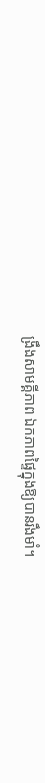ង្រឹងសាមគ្គីភាព ឯកភាពផ្ទៃក្នុងឱ្យបានរឹងមាំ។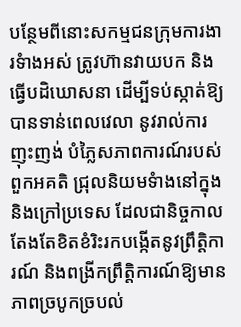បន្ថែមពីនោះសកម្មជនក្រុមការងារទំាងអស់ ត្រូវហ៊ានវាយបក និងធ្វើបដិឃោសនា ដើម្បីទប់ស្កាត់ឱ្យបានទាន់ពេលវេលា នូវរាល់ការញុះញង់ បំភៃ្លសភាពការណ៍របស់ពួកអគតិ ជ្រុលនិយមទំាងនៅក្នុង និងក្រៅប្រទេស ដែលជានិច្ចកាលតែងតែខិតខំរិះរកបង្កើតនូវព្រឹត្តិការណ៍ និងពង្រីកព្រឹត្តិការណ៍ឱ្យមានភាពច្របូកច្របល់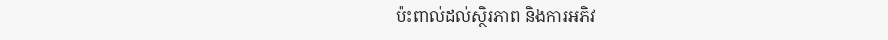ប៉ះពាល់ដល់ស្ថិរភាព និងការអភិវ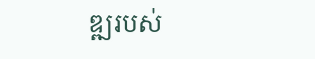ឌ្ឍរបស់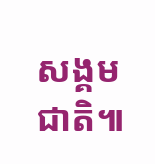សង្គមជាតិ៕